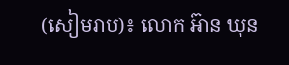(សៀមរាប)៖ លោក អ៊ាន ឃុន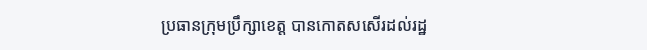ប្រធានក្រុមប្រឹក្សាខេត្ត បានកោតសសើរដល់រដ្ឋ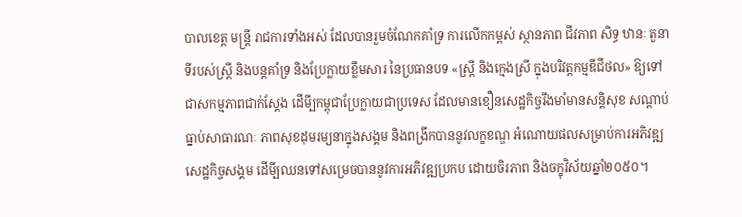បាលខេត្ត មន្ត្រី រាជការទាំងអស់ ដែលបានរួមចំណែកគាំទ្រ ការលើកកម្ពស់ ស្ថានភាព ជីវភាព សិទ្ធ ឋានៈ តួនាទីរបស់ស្ត្រី និងបន្តគាំទ្រ និងប្រែក្លាយខ្លឹមសារ នៃប្រធានបទ «ស្ត្រី និងក្មេងស្រី ក្នុងបរិវត្តកម្មឌីជីថល» ឱ្យទៅជាសកម្មភាពជាក់ស្តែង ដើមី្បកម្ពុជាប្រែក្លាយជាប្រទេស ដែលមានខឿនសេដ្ឋកិច្ចរឹងមាំមានសន្តិសុខ សណ្តាប់ធ្នាប់សាធារណៈ ភាពសុខដុមរម្យនាក្នុងសង្គម និងពង្រីកបាននូវលក្ខខណ្ឌ អំណោយផលសម្រាប់ការអភិវឌ្ឍសេដ្ឋកិច្ចសង្គម ដើមី្បឈនទៅសម្រេចបាននូវការអភិវឌ្ឍប្រកប ដោយចិរភាព និងចក្ខុវិស័យឆ្នាំ២០៥០។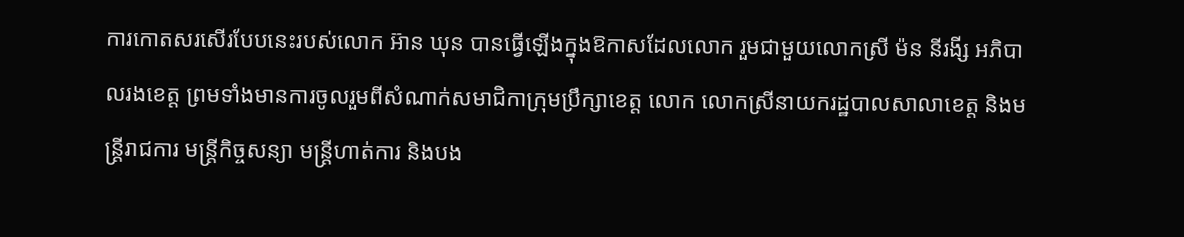ការកោតសរសើរបែបនេះរបស់លោក អ៊ាន ឃុន បានធ្វើឡើងក្នុងឱកាសដែលលោក រួមជាមួយលោកស្រី ម៉ន នីរងី្ស អភិបាលរងខេត្ត ព្រមទាំងមានការចូលរួមពីសំណាក់សមាជិកាក្រុមប្រឹក្សាខេត្ត លោក លោកស្រីនាយករដ្ឋបាលសាលាខេត្ត និងមន្ត្រីរាជការ មន្ត្រីកិច្ចសន្យា មន្ត្រីហាត់ការ និងបង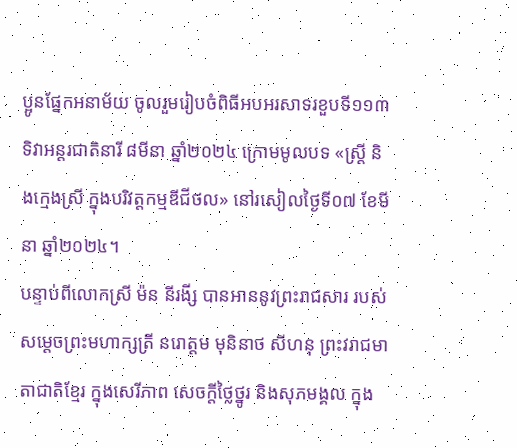ប្អូនផ្នែកអនាម័យ ចូលរួមរៀបចំពិធីអបអរសាទរខួបទី១១៣ ទិវាអន្តរជាតិនារី ៨មីនា ឆ្នាំ២០២៤ ក្រោមមូលបទ «ស្រី្ត និងក្មេងស្រី ក្នុងបរិវត្តកម្មឌីជីថល» នៅរសៀលថ្ងៃទី០៧ ខែមីនា ឆ្នាំ២០២៤។
បន្ទាប់ពីលោកស្រី ម៉ន នីរងី្ស បានអាននូវព្រះរាជសារ របស់សម្តេចព្រះមហាក្សត្រី នរោត្តម មុនិនាថ សីហនុ ព្រះវរាជមាតាជាតិខ្មែរ ក្នុងសេរីភាព សេចក្តីថ្លៃថ្នូរ និងសុភមង្គល ក្នុង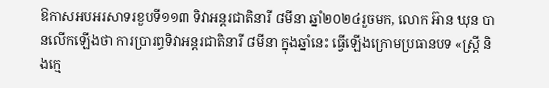ឱកាសអបអរសាទរខួបទី១១៣ ទិវាអន្តរជាតិនារី ៨មីនា ឆ្នាំ២០២៤រួចមក, លោក អ៊ាន ឃុន បានលើកឡើងថា ការប្រារព្ធទិវាអន្តរជាតិនារី ៨មីនា ក្នុងឆ្នាំនេះ ធ្វើឡើងក្រោមប្រធានបទ «ស្ត្រី និងក្មេ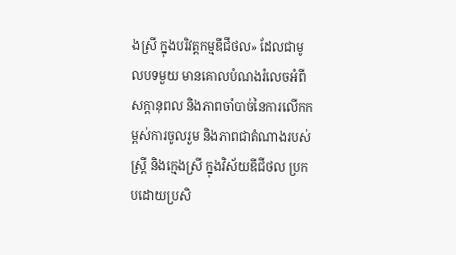ងស្រី ក្នុងបរិវត្តកម្មឌីជីថល» ដែលជាមូលបទមួយ មានគោលបំណងរំលេចអំពីសក្តានុពល និងភាពចាំបាច់នៃការលើកកម្ពស់ការចូលរួម និងភាពជាតំណាងរបស់ស្ត្រី និងក្មេងស្រី ក្នុងវិស័យឌីជីថល ប្រកបដោយប្រសិ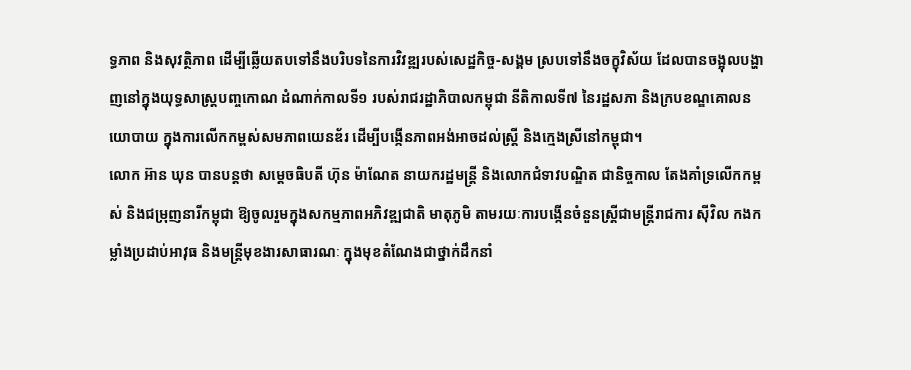ទ្ធភាព និងសុវត្ថិភាព ដើម្បីឆ្លើយតបទៅនឹងបរិបទនៃការវិវឌ្ឍរបស់សេដ្ឋកិច្ច-សង្គម ស្របទៅនឹងចក្ខុវិស័យ ដែលបានចង្អុលបង្ហាញនៅក្នុងយុទ្ធសាស្ត្របញ្ចកោណ ដំណាក់កាលទី១ របស់រាជរដ្ឋាភិបាលកម្ពុជា នីតិកាលទី៧ នៃរដ្ឋសភា និងក្របខណ្ឌគោលនយោបាយ ក្នុងការលើកកម្ពស់សមភាពយេនឌ័រ ដើម្បីបង្កើនភាពអង់អាចដល់ស្ត្រី និងក្មេងស្រីនៅកម្ពុជា។
លោក អ៊ាន ឃុន បានបន្តថា សម្តេចធិបតី ហ៊ុន ម៉ាណែត នាយករដ្ឋមន្ត្រី និងលោកជំទាវបណ្ឌិត ជានិច្ចកាល តែងគាំទ្រលើកកម្ពស់ និងជម្រុញនារីកម្ពុជា ឱ្យចូលរួមក្នុងសកម្មភាពអភិវឌ្ឍជាតិ មាតុភូមិ តាមរយៈការបង្កើនចំនួនស្ត្រីជាមន្ត្រីរាជការ ស៊ីវិល កងកម្លាំងប្រដាប់អាវុធ និងមន្ត្រីមុខងារសាធារណៈ ក្នុងមុខតំណែងជាថ្នាក់ដឹកនាំ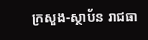ក្រសួង-ស្ថាប័ន រាជធា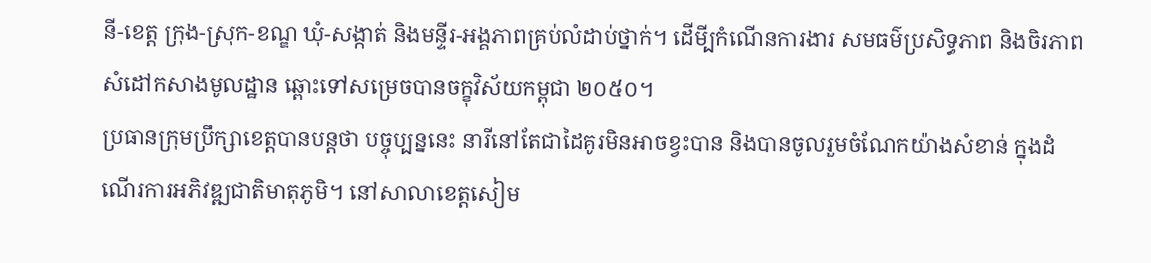នី-ខេត្ត ក្រុង-ស្រុក-ខណ្ឌ ឃុំ-សង្កាត់ និងមន្ទីរ-អង្គភាពគ្រប់លំដាប់ថ្នាក់។ ដើមី្បកំណើនការងារ សមធម៌ប្រសិទ្ធភាព និងចិរភាព សំដៅកសាងមូលដ្ឋាន ឆ្ពោះទៅសម្រេចបានចក្ខុវិស័យកម្ពុជា ២០៥០។
ប្រធានក្រុមប្រឹក្សាខេត្តបានបន្តថា បច្ចុប្បន្ននេះ នារីនៅតែជាដៃគូរមិនអាចខ្វះបាន និងបានចូលរួមចំណែកយ៉ាងសំខាន់ ក្នុងដំណើរការអភិវឌ្ឍជាតិមាតុភូមិ។ នៅសាលាខេត្តសៀម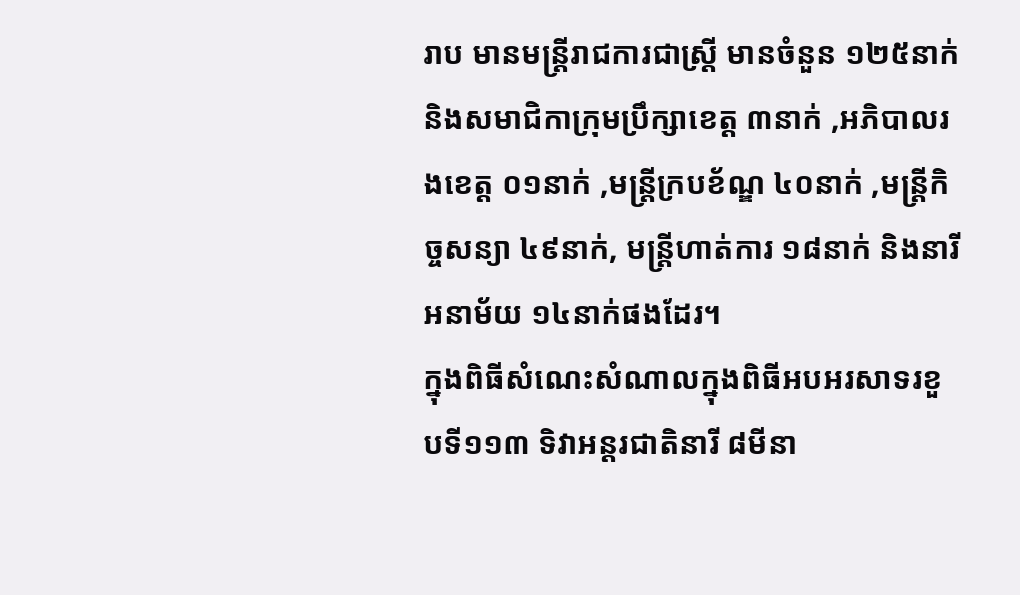រាប មានមន្ត្រីរាជការជាស្ត្រី មានចំនួន ១២៥នាក់ និងសមាជិកាក្រុមប្រឹក្សាខេត្ត ៣នាក់ ,អភិបាលរងខេត្ត ០១នាក់ ,មន្ត្រីក្របខ័ណ្ឌ ៤០នាក់ ,មន្ត្រីកិច្ចសន្យា ៤៩នាក់, មន្ត្រីហាត់ការ ១៨នាក់ និងនារីអនាម័យ ១៤នាក់ផងដែរ។
ក្នុងពិធីសំណេះសំណាលក្នុងពិធីអបអរសាទរខួបទី១១៣ ទិវាអន្តរជាតិនារី ៨មីនា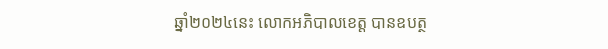ឆ្នាំ២០២៤នេះ លោកអភិបាលខេត្ត បានឧបត្ថ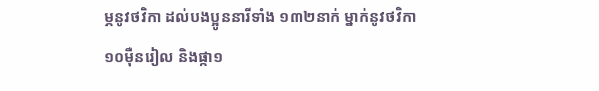ម្ភនូវថវិកា ដល់បងប្អូននារីទាំង ១៣២នាក់ ម្នាក់នូវថវិកា ១០ម៉ឺនរៀល និងផ្កា១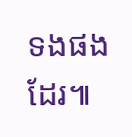ទងផងដែរ៕